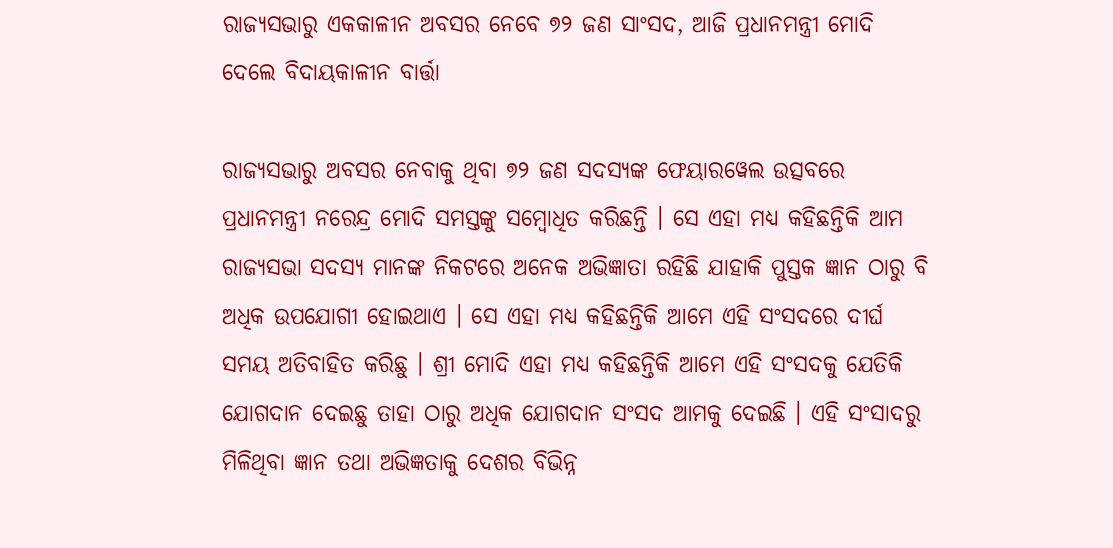ରାଜ୍ୟସଭାରୁ ଏକକାଳୀନ ଅବସର ନେବେ ୭୨ ଜଣ ସାଂସଦ, ଆଜି ପ୍ରଧାନମନ୍ତ୍ରୀ ମୋଦି ଦେଲେ ବିଦାୟକାଳୀନ ବାର୍ତ୍ତା

ରାଜ୍ୟସଭାରୁ ଅବସର ନେବାକୁ ଥିବା ୭୨ ଜଣ ସଦସ୍ୟଙ୍କ ଫେୟାରୱେଲ ଉତ୍ସବରେ ପ୍ରଧାନମନ୍ତ୍ରୀ ନରେନ୍ଦ୍ର ମୋଦି ସମସ୍ତଙ୍କୁ ସମ୍ବୋଧିତ କରିଛନ୍ତି । ସେ ଏହା ମଧ୍ୟ କହିଛନ୍ତିକି ଆମ ରାଜ୍ୟସଭା ସଦସ୍ୟ ମାନଙ୍କ ନିକଟରେ ଅନେକ ଅଭିଜ୍ଞାତା ରହିଛି ଯାହାକି ପୁସ୍ତକ ଜ୍ଞାନ ଠାରୁ ବି ଅଧିକ ଉପଯୋଗୀ ହୋଇଥାଏ । ସେ ଏହା ମଧ୍ୟ କହିଛନ୍ତିକି ଆମେ ଏହି ସଂସଦରେ ଦୀର୍ଘ ସମୟ ଅତିବାହିତ କରିଛୁ । ଶ୍ରୀ ମୋଦି ଏହା ମଧ୍ୟ କହିଛନ୍ତିକି ଆମେ ଏହି ସଂସଦକୁ ଯେତିକି ଯୋଗଦାନ ଦେଇଛୁ ତାହା ଠାରୁ ଅଧିକ ଯୋଗଦାନ ସଂସଦ ଆମକୁ ଦେଇଛି । ଏହି ସଂସାଦରୁ ମିଳିଥିବା ଜ୍ଞାନ ତଥା ଅଭିଜ୍ଞତାକୁ ଦେଶର ବିଭିନ୍ନ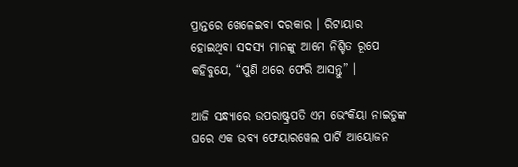ପ୍ରାନ୍ତରେ ଖେଳେଇବା ଦରକାର । ରିଟାୟାର ହୋଇଥିବା ସଦସ୍ୟ ମାନଙ୍କୁ ଆମେ ନିଶ୍ଚିତ ରୂପେ କହିବୁଯେ, “ପୁଣି ଥରେ ଫେରି ଆସନ୍ତୁ” ।

ଆଜି ସନ୍ଧ୍ୟାରେ ଉପରାଷ୍ଟ୍ରପତି ଏମ ଭେଂକିୟା ନାଇଡୁଙ୍କ ଘରେ ଏକ ଭବ୍ୟ ଫେୟାରୱେଲ ପାର୍ଟି ଆୟୋଜନ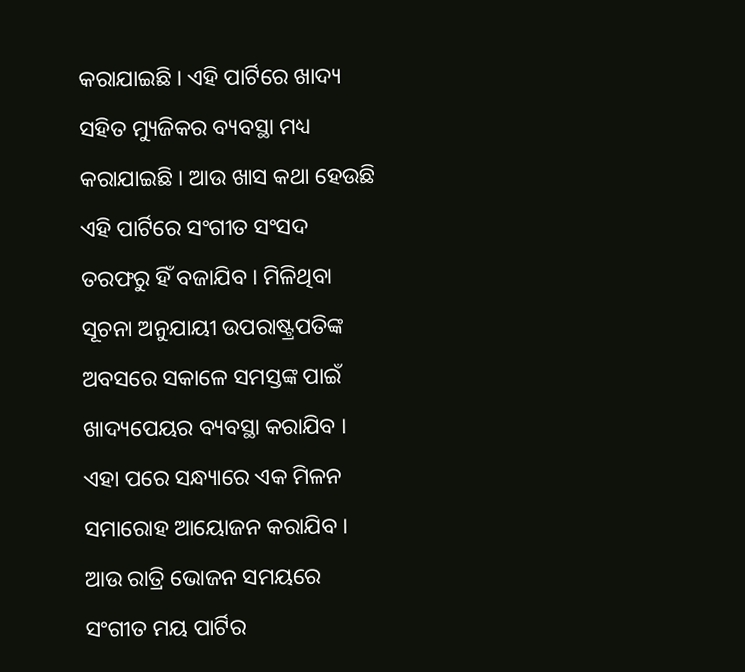କରାଯାଇଛି । ଏହି ପାର୍ଟିରେ ଖାଦ୍ୟ ସହିତ ମ୍ୟୁଜିକର ବ୍ୟବସ୍ଥା ମଧ୍ୟ କରାଯାଇଛି । ଆଉ ଖାସ କଥା ହେଉଛି ଏହି ପାର୍ଟିରେ ସଂଗୀତ ସଂସଦ ତରଫରୁ ହିଁ ବଜାଯିବ । ମିଳିଥିବା ସୂଚନା ଅନୁଯାୟୀ ଉପରାଷ୍ଟ୍ରପତିଙ୍କ ଅବସରେ ସକାଳେ ସମସ୍ତଙ୍କ ପାଇଁ ଖାଦ୍ୟପେୟର ବ୍ୟବସ୍ଥା କରାଯିବ । ଏହା ପରେ ସନ୍ଧ୍ୟାରେ ଏକ ମିଳନ ସମାରୋହ ଆୟୋଜନ କରାଯିବ । ଆଉ ରାତ୍ରି ଭୋଜନ ସମୟରେ ସଂଗୀତ ମୟ ପାର୍ଟିର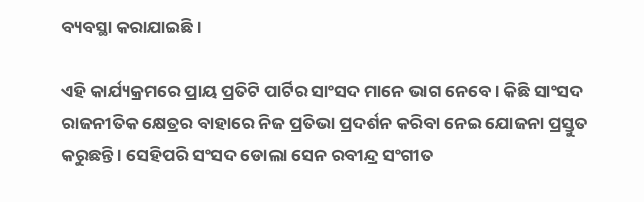ବ୍ୟବସ୍ଥା କରାଯାଇଛି ।

ଏହି କାର୍ଯ୍ୟକ୍ରମରେ ପ୍ରାୟ ପ୍ରତିଟି ପାର୍ଟିର ସାଂସଦ ମାନେ ଭାଗ ନେବେ । କିଛି ସାଂସଦ ରାଜନୀତିକ କ୍ଷେତ୍ରର ବାହାରେ ନିଜ ପ୍ରତିଭା ପ୍ରଦର୍ଶନ କରିବା ନେଇ ଯୋଜନା ପ୍ରସ୍ତୁତ କରୁଛନ୍ତି । ସେହିପରି ସଂସଦ ଡୋଲା ସେନ ରବୀନ୍ଦ୍ର ସଂଗୀତ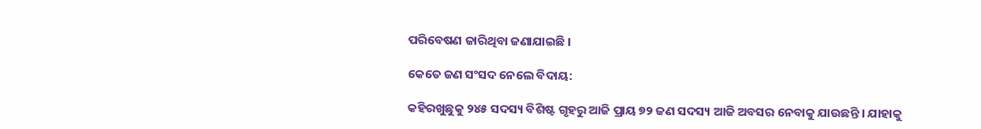ପରିବେଷଣ ଜାରିଥିବା ଜଣାଯାଇଛି ।

କେତେ ଜଣ ସଂସଦ ନେଲେ ବିଦାୟ:

କହିରଖୁଛୁକୁ ୨୪୫ ସଦସ୍ୟ ବିଶିଷ୍ଟ ଗୃହରୁ ଆଜି ପ୍ରାୟ ୭୨ ଜଣ ସଦସ୍ୟ ଆଜି ଅବସର ନେବାକୁ ଯାଉଛନ୍ତି । ଯାହାକୁ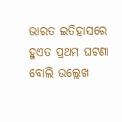ଭାରତ ଇତିହାସରେ ହୁଏତ ପ୍ରଥମ ଘଟଣା ବୋଲି ଉଲ୍ଲେଖ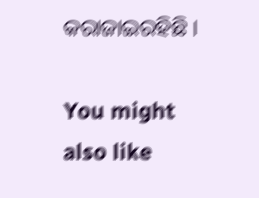କରାଜାଇରହିଛି ।

You might also like